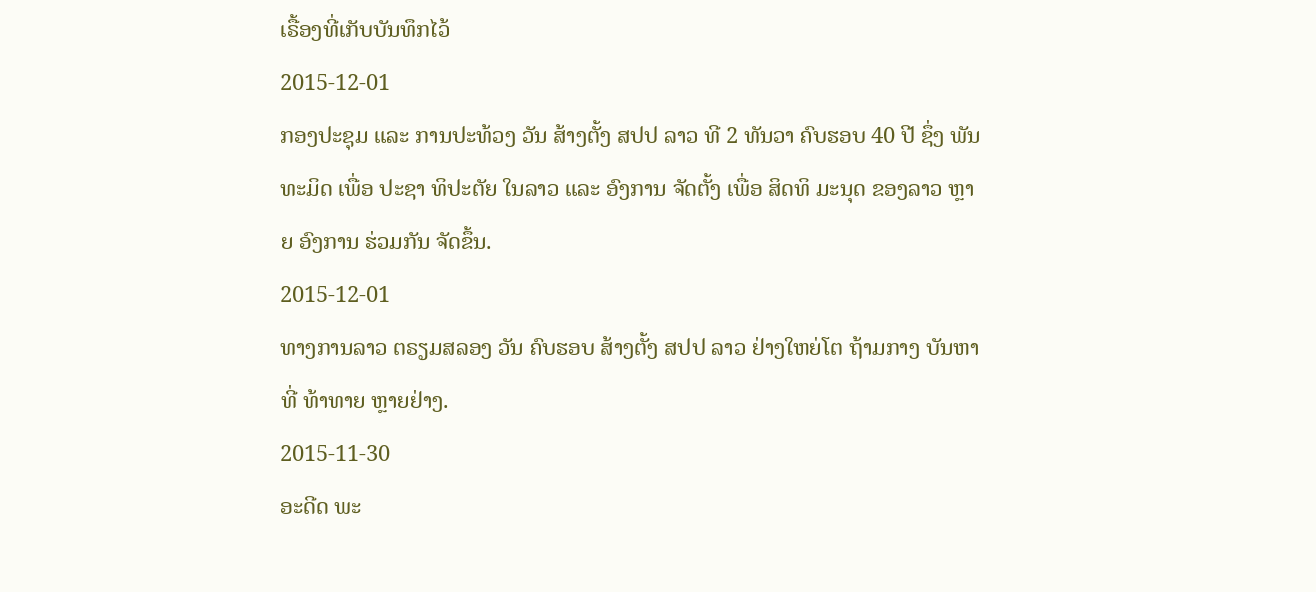ເຣື້ອງທີ່ເກັບບັນທຶກໄວ້
2015-12-01
ກອງປະຊຸມ ແລະ ການປະທ້ວງ ວັນ ສ້າງຕັ້ງ ສປປ ລາວ ທີ 2 ທັນວາ ຄົບຮອບ 40 ປີ ຊຶ່ງ ພັນທະມິດ ເພື່ອ ປະຊາ ທິປະຕັຍ ໃນລາວ ແລະ ອົງການ ຈັດຕັ້ງ ເພື່ອ ສິດທິ ມະນຸດ ຂອງລາວ ຫຼາຍ ອົງການ ຮ່ວມກັນ ຈັດຂຶ້ນ.
2015-12-01
ທາງການລາວ ຕຣຽມສລອງ ວັນ ຄົບຮອບ ສ້າງຕັ້ງ ສປປ ລາວ ຢ່າງໃຫຍ່ໂຕ ຖ້າມກາງ ບັນຫາ ທີ່ ທ້າທາຍ ຫຼາຍຢ່າງ.
2015-11-30
ອະດີດ ພະ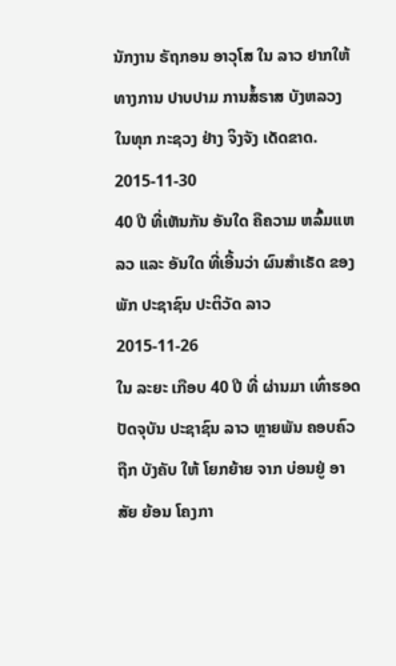ນັກງານ ຣັຖກອນ ອາວຸໂສ ໃນ ລາວ ຢາກໃຫ້ ທາງການ ປາບປາມ ການສໍ້ຣາສ ບັງຫລວງ ໃນທຸກ ກະຊວງ ຢ່າງ ຈິງຈັງ ເດັດຂາດ.
2015-11-30
40 ປີ ທີ່ເຫັນກັນ ອັນໃດ ຄືຄວາມ ຫລົ້ມແຫລວ ແລະ ອັນໃດ ທີ່ເອີ້ນວ່າ ຜົນສໍາເຣັດ ຂອງ ພັກ ປະຊາຊົນ ປະຕິວັດ ລາວ
2015-11-26
ໃນ ລະຍະ ເກືອບ 40 ປີ ທີ່ ຜ່ານມາ ເທົ່າຮອດ ປັດຈຸບັນ ປະຊາຊົນ ລາວ ຫຼາຍພັນ ຄອບຄົວ ຖືກ ບັງຄັບ ໃຫ້ ໂຍກຍ້າຍ ຈາກ ບ່ອນຢູ່ ອາສັຍ ຍ້ອນ ໂຄງກາ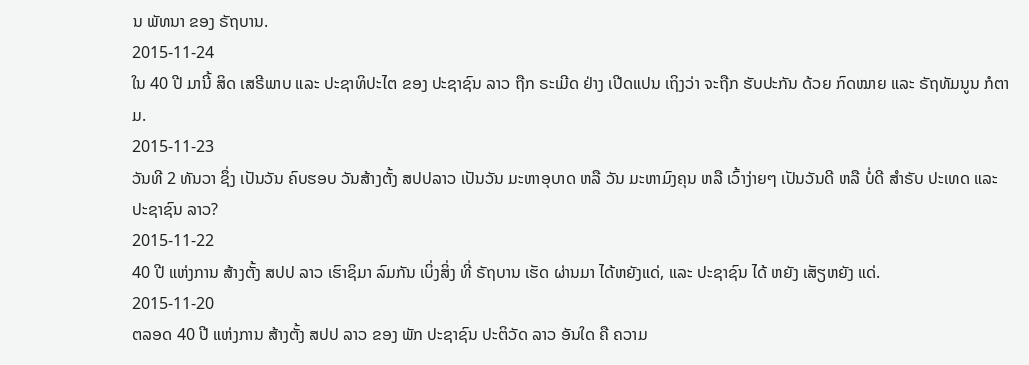ນ ພັທນາ ຂອງ ຣັຖບານ.
2015-11-24
ໃນ 40 ປີ ມານີ້ ສິດ ເສຣີພາບ ແລະ ປະຊາທິປະໄຕ ຂອງ ປະຊາຊົນ ລາວ ຖືກ ຣະເມີດ ຢ່າງ ເປີດແປນ ເຖິງວ່າ ຈະຖືກ ຮັບປະກັນ ດ້ວຍ ກົດໝາຍ ແລະ ຣັຖທັມນູນ ກໍຕາມ.
2015-11-23
ວັນທີ 2 ທັນວາ ຊຶ່ງ ເປັນວັນ ຄົບຮອບ ວັນສ້າງຕັ້ງ ສປປລາວ ເປັນວັນ ມະຫາອຸບາດ ຫລື ວັນ ມະຫາມົງຄຸນ ຫລື ເວົ້າງ່າຍໆ ເປັນວັນດີ ຫລື ບໍ່ດີ ສຳຣັບ ປະເທດ ແລະ ປະຊາຊົນ ລາວ?
2015-11-22
40 ປີ ແຫ່ງການ ສ້າງຕັ້ງ ສປປ ລາວ ເຮົາຊິມາ ລົມກັນ ເບິ່ງສິ່ງ ທີ່ ຣັຖບານ ເຮັດ ຜ່ານມາ ໄດ້ຫຍັງແດ່, ແລະ ປະຊາຊົນ ໄດ້ ຫຍັງ ເສັຽຫຍັງ ແດ່.
2015-11-20
ຕລອດ 40 ປີ ແຫ່ງການ ສ້າງຕັ້ງ ສປປ ລາວ ຂອງ ພັກ ປະຊາຊົນ ປະຕິວັດ ລາວ ອັນໃດ ຄື ຄວາມ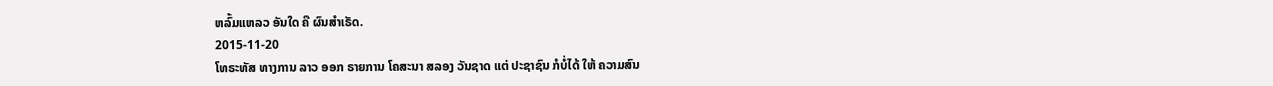ຫລົ້ມແຫລວ ອັນໃດ ຄື ຜົນສໍາເຣັດ.
2015-11-20
ໂທຣະທັສ ທາງການ ລາວ ອອກ ຣາຍການ ໂຄສະນາ ສລອງ ວັນຊາດ ແຕ່ ປະຊາຊົນ ກໍບໍ່ໄດ້ ໃຫ້ ຄວາມສົນ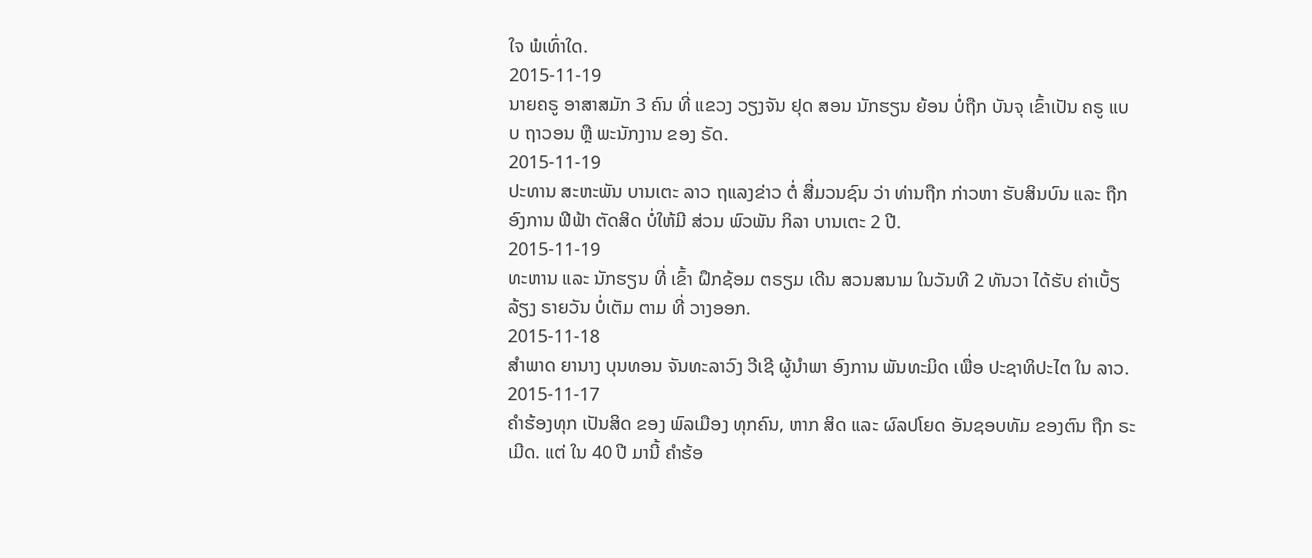ໃຈ ພໍເທົ່າໃດ.
2015-11-19
ນາຍຄຣູ ອາສາສມັກ 3 ຄົນ ທີ່ ແຂວງ ວຽງຈັນ ຢຸດ ສອນ ນັກຮຽນ ຍ້ອນ ບໍ່ຖືກ ບັນຈຸ ເຂົ້າເປັນ ຄຣູ ແບບ ຖາວອນ ຫຼື ພະນັກງານ ຂອງ ຣັດ.
2015-11-19
ປະທານ ສະຫະພັນ ບານເຕະ ລາວ ຖແລງຂ່າວ ຕໍ່ ສື່ມວນຊົນ ວ່າ ທ່ານຖືກ ກ່າວຫາ ຮັບສິນບົນ ແລະ ຖືກ ອົງການ ຟີຟ້າ ຕັດສິດ ບໍ່ໃຫ້ມີ ສ່ວນ ພົວພັນ ກິລາ ບານເຕະ 2 ປີ.
2015-11-19
ທະຫານ ແລະ ນັກຮຽນ ທີ່ ເຂົ້າ ຝຶກຊ້ອມ ຕຣຽມ ເດີນ ສວນສນາມ ໃນວັນທີ 2 ທັນວາ ໄດ້ຮັບ ຄ່າເບັ້ຽລ້ຽງ ຣາຍວັນ ບໍ່ເຕັມ ຕາມ ທີ່ ວາງອອກ.
2015-11-18
ສໍາພາດ ຍານາງ ບຸນທອນ ຈັນທະລາວົງ ວີເຊີ ຜູ້ນໍາພາ ອົງການ ພັນທະມິດ ເພື່ອ ປະຊາທິປະໄຕ ໃນ ລາວ.
2015-11-17
ຄໍາຮ້ອງທຸກ ເປັນສິດ ຂອງ ພົລເມືອງ ທຸກຄົນ, ຫາກ ສິດ ແລະ ຜົລປໂຍດ ອັນຊອບທັມ ຂອງຕົນ ຖືກ ຣະເມີດ. ແຕ່ ໃນ 40 ປີ ມານີ້ ຄໍາຮ້ອ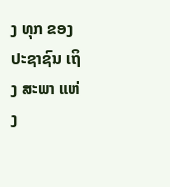ງ ທຸກ ຂອງ ປະຊາຊົນ ເຖິງ ສະພາ ແຫ່ງ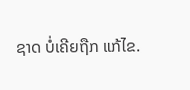ຊາດ ບໍ່ເຄີຍຖືກ ແກ້ໄຂ.